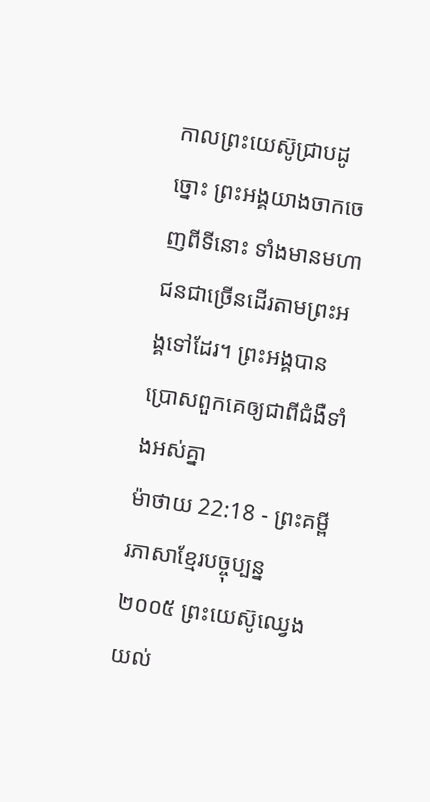កាលព្រះយេស៊ូជ្រាបដូច្នោះ ព្រះអង្គយាងចាកចេញពីទីនោះ ទាំងមានមហាជនជាច្រើនដើរតាមព្រះអង្គទៅដែរ។ ព្រះអង្គបានប្រោសពួកគេឲ្យជាពីជំងឺទាំងអស់គ្នា
ម៉ាថាយ 22:18 - ព្រះគម្ពីរភាសាខ្មែរបច្ចុប្បន្ន ២០០៥ ព្រះយេស៊ូឈ្វេងយល់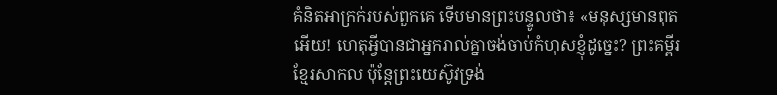គំនិតអាក្រក់របស់ពួកគេ ទើបមានព្រះបន្ទូលថា៖ «មនុស្សមានពុតអើយ! ហេតុអ្វីបានជាអ្នករាល់គ្នាចង់ចាប់កំហុសខ្ញុំដូច្នេះ? ព្រះគម្ពីរខ្មែរសាកល ប៉ុន្តែព្រះយេស៊ូវទ្រង់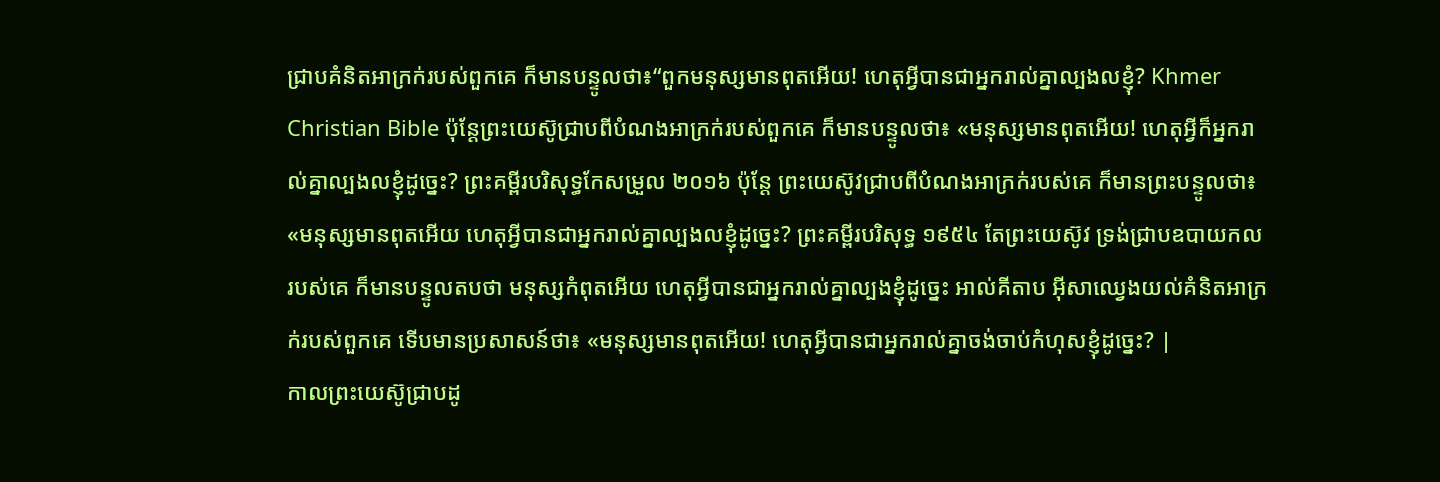ជ្រាបគំនិតអាក្រក់របស់ពួកគេ ក៏មានបន្ទូលថា៖“ពួកមនុស្សមានពុតអើយ! ហេតុអ្វីបានជាអ្នករាល់គ្នាល្បងលខ្ញុំ? Khmer Christian Bible ប៉ុន្ដែព្រះយេស៊ូជ្រាបពីបំណងអាក្រក់របស់ពួកគេ ក៏មានបន្ទូលថា៖ «មនុស្សមានពុតអើយ! ហេតុអ្វីក៏អ្នករាល់គ្នាល្បងលខ្ញុំដូច្នេះ? ព្រះគម្ពីរបរិសុទ្ធកែសម្រួល ២០១៦ ប៉ុន្តែ ព្រះយេស៊ូវជ្រាបពីបំណងអាក្រក់របស់គេ ក៏មានព្រះបន្ទូលថា៖ «មនុស្សមានពុតអើយ ហេតុអ្វីបានជាអ្នករាល់គ្នាល្បងលខ្ញុំដូច្នេះ? ព្រះគម្ពីរបរិសុទ្ធ ១៩៥៤ តែព្រះយេស៊ូវ ទ្រង់ជ្រាបឧបាយកលរបស់គេ ក៏មានបន្ទូលតបថា មនុស្សកំពុតអើយ ហេតុអ្វីបានជាអ្នករាល់គ្នាល្បងខ្ញុំដូច្នេះ អាល់គីតាប អ៊ីសាឈ្វេងយល់គំនិតអាក្រក់របស់ពួកគេ ទើបមានប្រសាសន៍ថា៖ «មនុស្សមានពុតអើយ! ហេតុអ្វីបានជាអ្នករាល់គ្នាចង់ចាប់កំហុសខ្ញុំដូច្នេះ? |
កាលព្រះយេស៊ូជ្រាបដូ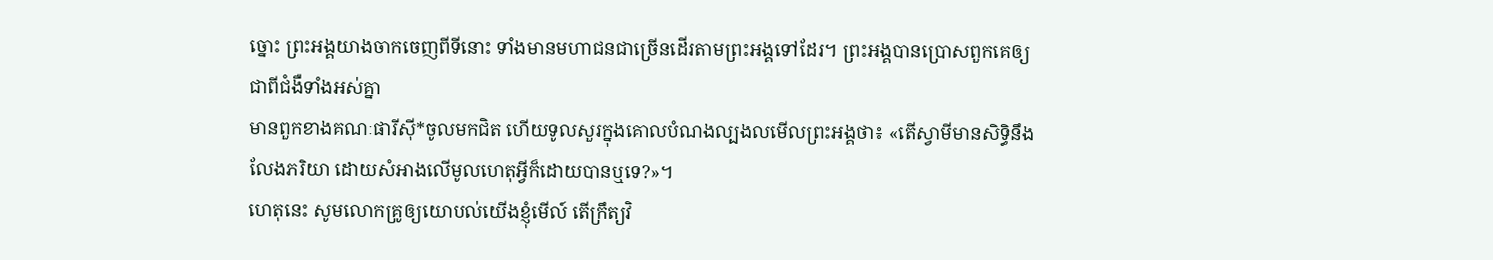ច្នោះ ព្រះអង្គយាងចាកចេញពីទីនោះ ទាំងមានមហាជនជាច្រើនដើរតាមព្រះអង្គទៅដែរ។ ព្រះអង្គបានប្រោសពួកគេឲ្យជាពីជំងឺទាំងអស់គ្នា
មានពួកខាងគណៈផារីស៊ី*ចូលមកជិត ហើយទូលសួរក្នុងគោលបំណងល្បងលមើលព្រះអង្គថា៖ «តើស្វាមីមានសិទ្ធិនឹងលែងភរិយា ដោយសំអាងលើមូលហេតុអ្វីក៏ដោយបានឬទេ?»។
ហេតុនេះ សូមលោកគ្រូឲ្យយោបល់យើងខ្ញុំមើល៍ តើក្រឹត្យវិ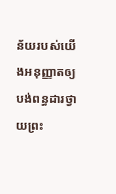ន័យរបស់យើងអនុញ្ញាតឲ្យបង់ពន្ធដារថ្វាយព្រះ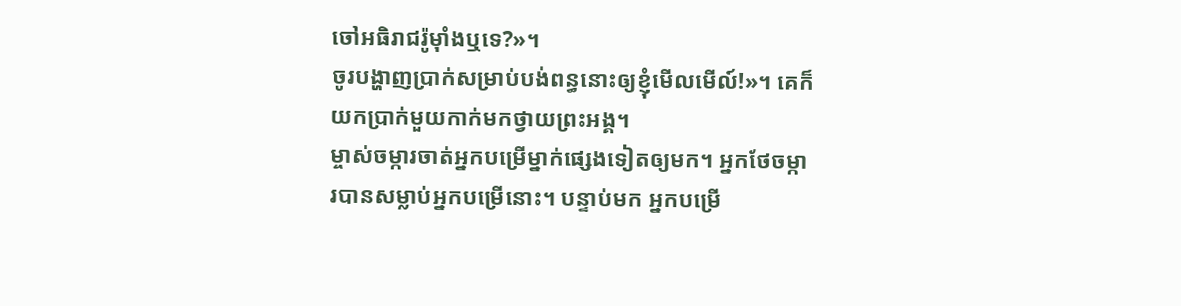ចៅអធិរាជរ៉ូម៉ាំងឬទេ?»។
ចូរបង្ហាញប្រាក់សម្រាប់បង់ពន្ធនោះឲ្យខ្ញុំមើលមើល៍!»។ គេក៏យកប្រាក់មួយកាក់មកថ្វាយព្រះអង្គ។
ម្ចាស់ចម្ការចាត់អ្នកបម្រើម្នាក់ផ្សេងទៀតឲ្យមក។ អ្នកថែចម្ការបានសម្លាប់អ្នកបម្រើនោះ។ បន្ទាប់មក អ្នកបម្រើ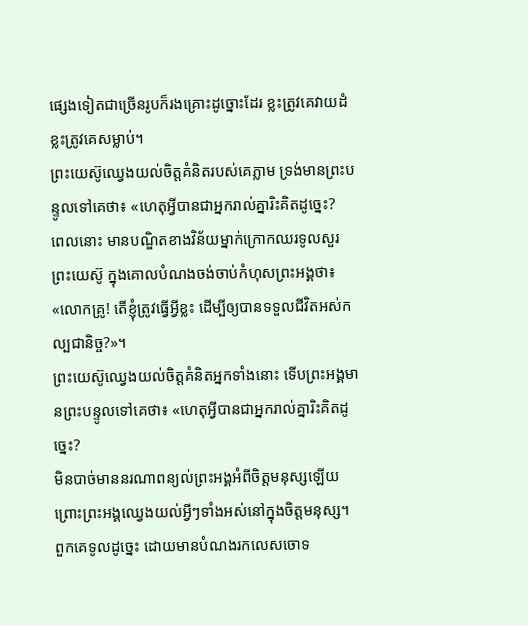ផ្សេងទៀតជាច្រើនរូបក៏រងគ្រោះដូច្នោះដែរ ខ្លះត្រូវគេវាយដំ ខ្លះត្រូវគេសម្លាប់។
ព្រះយេស៊ូឈ្វេងយល់ចិត្តគំនិតរបស់គេភ្លាម ទ្រង់មានព្រះបន្ទូលទៅគេថា៖ «ហេតុអ្វីបានជាអ្នករាល់គ្នារិះគិតដូច្នេះ?
ពេលនោះ មានបណ្ឌិតខាងវិន័យម្នាក់ក្រោកឈរទូលសួរព្រះយេស៊ូ ក្នុងគោលបំណងចង់ចាប់កំហុសព្រះអង្គថា៖ «លោកគ្រូ! តើខ្ញុំត្រូវធ្វើអ្វីខ្លះ ដើម្បីឲ្យបានទទួលជីវិតអស់កល្បជានិច្ច?»។
ព្រះយេស៊ូឈ្វេងយល់ចិត្តគំនិតអ្នកទាំងនោះ ទើបព្រះអង្គមានព្រះបន្ទូលទៅគេថា៖ «ហេតុអ្វីបានជាអ្នករាល់គ្នារិះគិតដូច្នេះ?
មិនបាច់មាននរណាពន្យល់ព្រះអង្គអំពីចិត្តមនុស្សឡើយ ព្រោះព្រះអង្គឈ្វេងយល់អ្វីៗទាំងអស់នៅក្នុងចិត្តមនុស្ស។
ពួកគេទូលដូច្នេះ ដោយមានបំណងរកលេសចោទ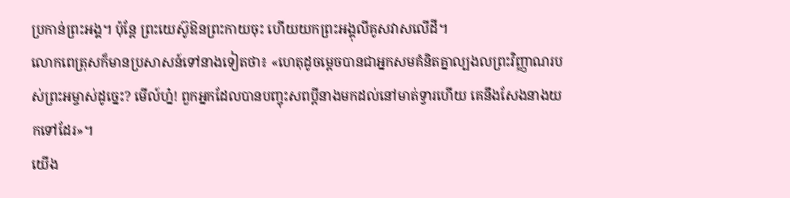ប្រកាន់ព្រះអង្គ។ ប៉ុន្តែ ព្រះយេស៊ូឱនព្រះកាយចុះ ហើយយកព្រះអង្គុលីគូសវាសលើដី។
លោកពេត្រុសក៏មានប្រសាសន៍ទៅនាងទៀតថា៖ «ហេតុដូចម្ដេចបានជាអ្នកសមគំនិតគ្នាល្បងលព្រះវិញ្ញាណរបស់ព្រះអម្ចាស់ដូច្នេះ? មើល៍ហ្ន៎! ពួកអ្នកដែលបានបញ្ចុះសពប្ដីនាងមកដល់នៅមាត់ទ្វារហើយ គេនឹងសែងនាងយកទៅដែរ»។
យើង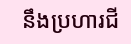នឹងប្រហារជី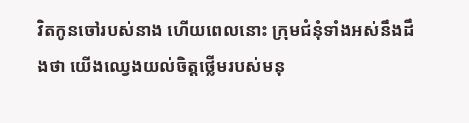វិតកូនចៅរបស់នាង ហើយពេលនោះ ក្រុមជំនុំទាំងអស់នឹងដឹងថា យើងឈ្វេងយល់ចិត្តថ្លើមរបស់មនុ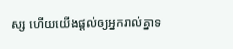ស្ស ហើយយើងផ្ដល់ឲ្យអ្នករាល់គ្នាទ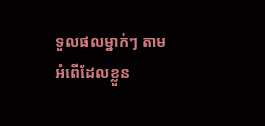ទួលផលម្នាក់ៗ តាមអំពើដែលខ្លួន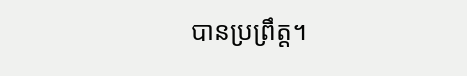បានប្រព្រឹត្ត។